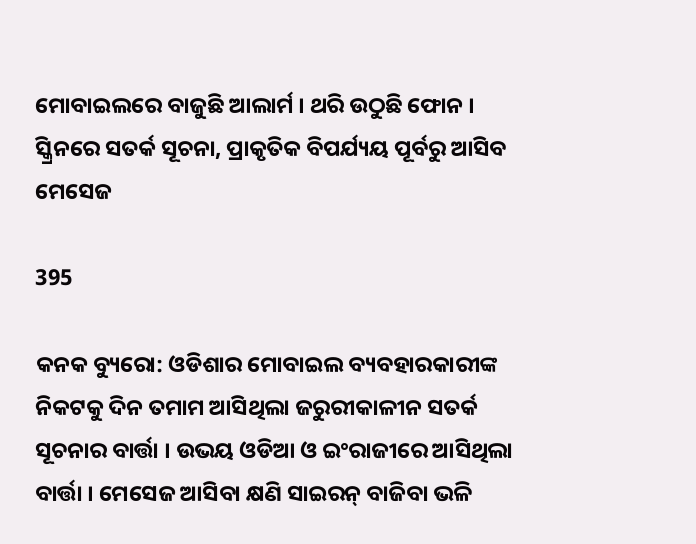ମୋବାଇଲରେ ବାଜୁଛି ଆଲାର୍ମ । ଥରି ଉଠୁଛି ଫୋନ । ସ୍କ୍ରିନରେ ସତର୍କ ସୂଚନା, ପ୍ରାକୃତିକ ବିପର୍ଯ୍ୟୟ ପୂର୍ବରୁ ଆସିବ ମେସେଜ

395

କନକ ବ୍ୟୁରୋ: ଓଡିଶାର ମୋବାଇଲ ବ୍ୟବହାରକାରୀଙ୍କ ନିକଟକୁ ଦିନ ତମାମ ଆସିଥିଲା ଜରୁରୀକାଳୀନ ସତର୍କ ସୂଚନାର ବାର୍ତ୍ତା । ଉଭୟ ଓଡିଆ ଓ ଇଂରାଜୀରେ ଆସିଥିଲା ବାର୍ତ୍ତା । ମେସେଜ ଆସିବା କ୍ଷଣି ସାଇରନ୍ ବାଜିବା ଭଳି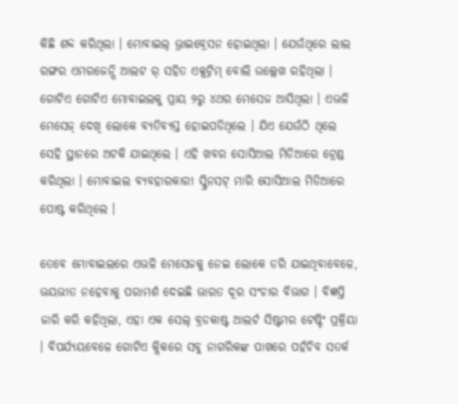କିଛି ଶବ୍ଦ କରିଥିଲା । ମୋବାଇଲ୍ ଭ୍ରାଇବ୍ରେସନ ହୋଇଥିଲା । ଯେଉଁଥିରେ ଲାଲ ରଙ୍ଗର ଏମରଜେନ୍ସି ଆଲଟ ର୍ ସହିତ ଏକ୍ସଟ୍ରିମ୍ ବୋଲି ଉଲ୍ଲେଖ ରହିଥିଲା । ଗୋଟିଏ ଗୋଟିଏ ମୋବାଇଲକୁ ପ୍ରାୟ ୨ରୁ ୪ଥର ମେସେଜ ଆସିଥିଲା । ଏଭଳି ମେସେଜ୍ ଦେଖି ଲୋକେ ବ୍ୟତିବ୍ୟସ୍ତ ହୋଇପଡିଥିଲେ । ଯିଏ ଯେଉଁଠି ଥିଲେ ସେହି ସ୍ଥାନରେ ଅଟକି ଯାଇଥିଲେ । ଏହି ଖବର ସୋସିଆଲ ମିଡିଆରେ ଟ୍ରେଣ୍ଡ କରିଥିଲା । ମୋବାଇଲ ବ୍ୟବହାରକାରୀ ସ୍କ୍ରିନସଟ୍ ମାରି ସୋସିଆଲ ମିଡିଆରେ ପୋଷ୍ଟ କରିଥିଲେ ।

ତେବେ ମୋବାଇଲରେ ଏଭଳି ମେସେଜକୁ ନେଇ ଲୋକେ ଡରି ଯାଇଥିବାବେଳେ, ଭୟଭୀତ ନହେବାକୁ ପରାମର୍ଶ ଦେଇଛି ଭାରତ ଦୂର ସଂଚାର ବିଭାଗ । ବିଜ୍ଞପ୍ତି ଜାରି କରି କହିଥିଲା, ଏହା ଏକ ସେଲ୍ ବ୍ରଡକାଷ୍ଟ ଆଲର୍ଟ ସିଷ୍ଟମର ଟେଷ୍ଟିଂ ପ୍ରକ୍ରିୟା । ବିପର୍ଯ୍ୟୟବେଳେ ଗୋଟିଏ କ୍ଲିକରେ ସବୁ ନାଗରିକଙ୍କ ପାଖରେ ପହଁଚିବ ସତର୍କ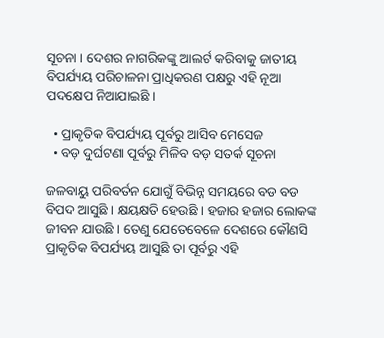ସୂଚନା । ଦେଶର ନାଗରିକଙ୍କୁ ଆଲର୍ଟ କରିବାକୁ ଜାତୀୟ ବିପର୍ଯ୍ୟୟ ପରିଚାଳନା ପ୍ରାଧିକରଣ ପକ୍ଷରୁ ଏହି ନୂଆ ପଦକ୍ଷେପ ନିଆଯାଇଛି ।

  • ପ୍ରାକୃତିକ ବିପର୍ଯ୍ୟୟ ପୂର୍ବରୁ ଆସିବ ମେସେଜ
  • ବଡ଼ ଦୁର୍ଘଟଣା ପୂର୍ବରୁ ମିଳିବ ବଡ଼ ସତର୍କ ସୂଚନା

ଜଳବାୟୁ ପରିବର୍ତନ ଯୋଗୁଁ ବିଭିନ୍ନ ସମୟରେ ବଡ ବଡ ବିପଦ ଆସୁଛି । କ୍ଷୟକ୍ଷତି ହେଉଛି । ହଜାର ହଜାର ଲୋକଙ୍କ ଜୀବନ ଯାଉଛି । ତେଣୁ ଯେତେବେଳେ ଦେଶରେ କୌଣସି ପ୍ରାକୃତିକ ବିପର୍ଯ୍ୟୟ ଆସୁଛି ତା ପୂର୍ବରୁ ଏହି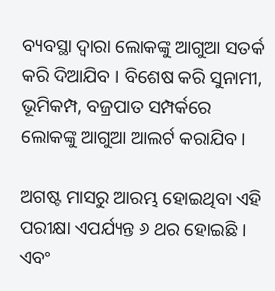ବ୍ୟବସ୍ଥା ଦ୍ୱାରା ଲୋକଙ୍କୁ ଆଗୁଆ ସତର୍କ କରି ଦିଆଯିବ । ବିଶେଷ କରି ସୁନାମୀ, ଭୂମିକମ୍ପ, ବଜ୍ରପାତ ସମ୍ପର୍କରେ ଲୋକଙ୍କୁ ଆଗୁଆ ଆଲର୍ଟ କରାଯିବ ।

ଅଗଷ୍ଟ ମାସରୁ ଆରମ୍ଭ ହୋଇଥିବା ଏହି ପରୀକ୍ଷା ଏପର୍ଯ୍ୟନ୍ତ ୬ ଥର ହୋଇଛି । ଏବଂ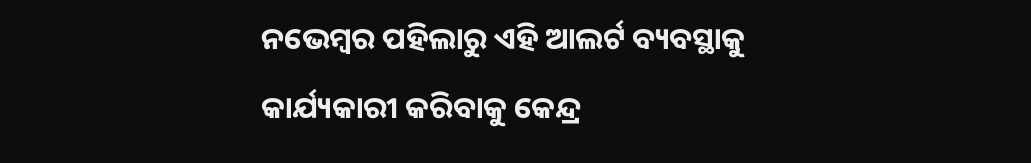ନଭେମ୍ବର ପହିଲାରୁ ଏହି ଆଲର୍ଟ ବ୍ୟବସ୍ଥାକୁ କାର୍ଯ୍ୟକାରୀ କରିବାକୁ କେନ୍ଦ୍ର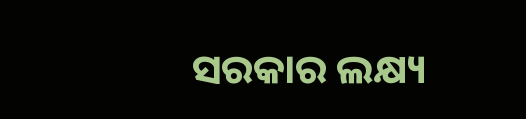ସରକାର ଲକ୍ଷ୍ୟ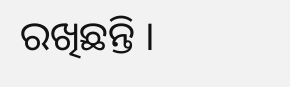ରଖିଛନ୍ତି ।